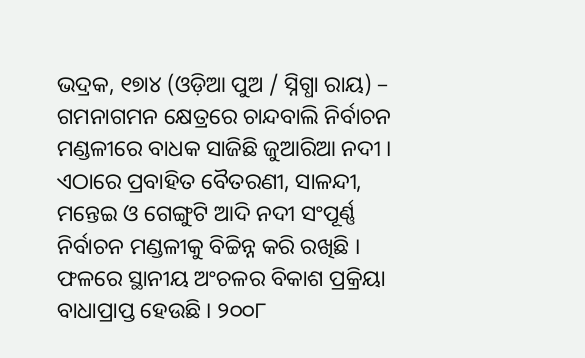ଭଦ୍ରକ, ୧୭ା୪ (ଓଡ଼ିଆ ପୁଅ / ସ୍ନିଗ୍ଧା ରାୟ) – ଗମନାଗମନ କ୍ଷେତ୍ରରେ ଚାନ୍ଦବାଲି ନିର୍ବାଚନ ମଣ୍ଡଳୀରେ ବାଧକ ସାଜିଛି ଜୁଆରିଆ ନଦୀ । ଏଠାରେ ପ୍ରବାହିତ ବୈତରଣୀ, ସାଳନ୍ଦୀ, ମନ୍ତେଇ ଓ ଗେଙ୍ଗୁଟି ଆଦି ନଦୀ ସଂପୂର୍ଣ୍ଣ ନିର୍ବାଚନ ମଣ୍ଡଳୀକୁ ବିଚ୍ଚିନ୍ନ କରି ରଖିଛି । ଫଳରେ ସ୍ଥାନୀୟ ଅଂଚଳର ବିକାଶ ପ୍ରକ୍ରିୟା ବାଧାପ୍ରାପ୍ତ ହେଉଛି । ୨୦୦୮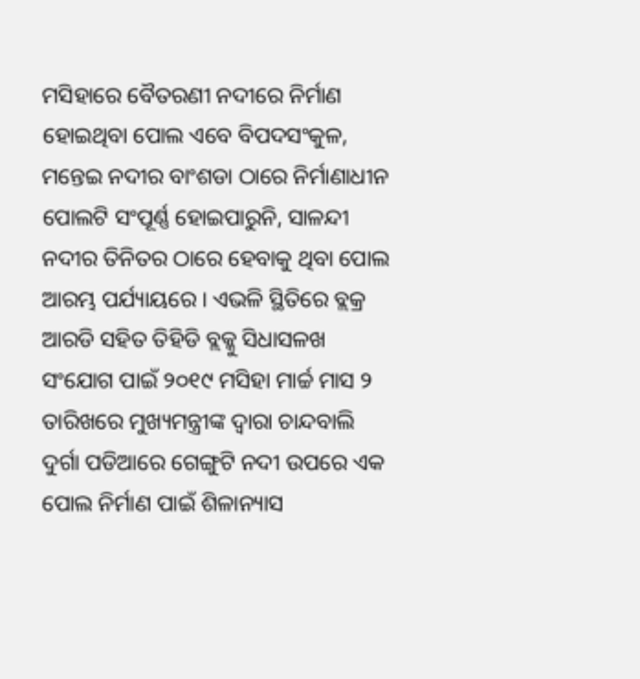ମସିହାରେ ବୈତରଣୀ ନଦୀରେ ନିର୍ମାଣ ହୋଇଥିବା ପୋଲ ଏବେ ବିପଦସଂକୁଳ, ମନ୍ତେଇ ନଦୀର ବାଂଶଡା ଠାରେ ନିର୍ମାଣାଧୀନ ପୋଲଟି ସଂପୂର୍ଣ୍ଣ ହୋଇପାରୁନି, ସାଳନ୍ଦୀ ନଦୀର ତିନିତର ଠାରେ ହେବାକୁ ଥିବା ପୋଲ ଆରମ୍ଭ ପର୍ଯ୍ୟାୟରେ । ଏଭଳି ସ୍ଥିତିରେ ବ୍ଲକ୍ର ଆରଡି ସହିତ ତିହିଡି ବ୍ଲକ୍କୁ ସିଧାସଳଖ ସଂଯୋଗ ପାଇଁ ୨୦୧୯ ମସିହା ମାର୍ଚ୍ଚ ମାସ ୨ ତାରିଖରେ ମୁଖ୍ୟମନ୍ତ୍ରୀଙ୍କ ଦ୍ୱାରା ଚାନ୍ଦବାଲି ଦୁର୍ଗା ପଡିଆରେ ଗେଙ୍ଗୁଟି ନଦୀ ଉପରେ ଏକ ପୋଲ ନିର୍ମାଣ ପାଇଁ ଶିଳାନ୍ୟାସ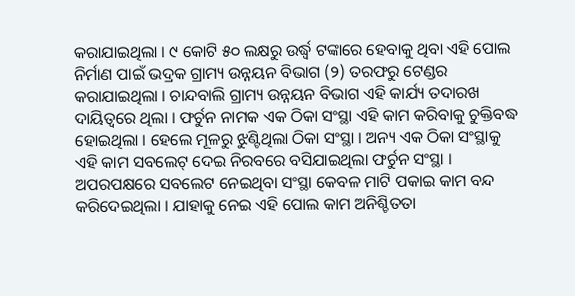କରାଯାଇଥିଲା । ୯ କୋଟି ୫୦ ଲକ୍ଷରୁ ଉର୍ଦ୍ଧ୍ୱ ଟଙ୍କାରେ ହେବାକୁ ଥିବା ଏହି ପୋଲ ନିର୍ମାଣ ପାଇଁ ଭଦ୍ରକ ଗ୍ରାମ୍ୟ ଉନ୍ନୟନ ବିଭାଗ (୨) ତରଫରୁ ଟେଣ୍ଡର କରାଯାଇଥିଲା । ଚାନ୍ଦବାଲି ଗ୍ରାମ୍ୟ ଉନ୍ନୟନ ବିଭାଗ ଏହି କାର୍ଯ୍ୟ ତଦାରଖ ଦାୟିତ୍ୱରେ ଥିଲା । ଫର୍ଚୁନ ନାମକ ଏକ ଠିକା ସଂସ୍ଥା ଏହି କାମ କରିବାକୁ ଚୁକ୍ତିବଦ୍ଧ ହୋଇଥିଲା । ହେଲେ ମୂଳରୁ ଝୁଣ୍ଟିଥିଲା ଠିକା ସଂସ୍ଥା । ଅନ୍ୟ ଏକ ଠିକା ସଂସ୍ଥାକୁ ଏହି କାମ ସବଲେଟ୍ ଦେଇ ନିରବରେ ବସିଯାଇଥିଲା ଫର୍ଚୁନ ସଂସ୍ଥା । ଅପରପକ୍ଷରେ ସବଲେଟ ନେଇଥିବା ସଂସ୍ଥା କେବଳ ମାଟି ପକାଇ କାମ ବନ୍ଦ କରିଦେଇଥିଲା । ଯାହାକୁ ନେଇ ଏହି ପୋଲ କାମ ଅନିଶ୍ଚିତତା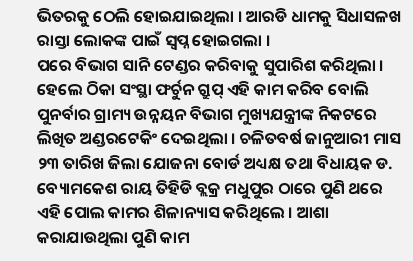ଭିତରକୁ ଠେଲି ହୋଇଯାଇଥିଲା । ଆରଡି ଧାମକୁ ସିଧାସଳଖ ରାସ୍ତା ଲୋକଙ୍କ ପାଇଁ ସ୍ୱପ୍ନ ହୋଇଗଲା ।
ପରେ ବିଭାଗ ସାନି ଟେଣ୍ଡର କରିବାକୁ ସୁପାରିଶ କରିଥିଲା । ହେଲେ ଠିକା ସଂସ୍ଥା ଫର୍ଚୁନ ଗ୍ରୁପ୍ ଏହି କାମ କରିବ ବୋଲି ପୁନର୍ବାର ଗ୍ରାମ୍ୟ ଉନ୍ନୟନ ବିଭାଗ ମୁଖ୍ୟଯନ୍ତ୍ରୀଙ୍କ ନିକଟରେ ଲିଖିତ ଅଣ୍ଡରଟେକିଂ ଦେଇଥିଲା । ଚଳିତବର୍ଷ ଜାନୁଆରୀ ମାସ ୨୩ ତାରିଖ ଜିଲା ଯୋଜନା ବୋର୍ଡ ଅଧ୍ୟକ୍ଷ ତଥା ବିଧାୟକ ଡ. ବ୍ୟୋମକେଶ ରାୟ ତିହିଡି ବ୍ଲକ୍ର ମଧୁପୁର ଠାରେ ପୁଣି ଥରେ ଏହି ପୋଲ କାମର ଶିଳାନ୍ୟାସ କରିଥିଲେ । ଆଶା କରାଯାଉଥିଲା ପୁଣି କାମ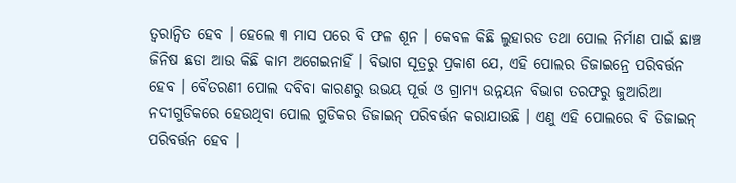ତ୍ୱରାନ୍ୱିତ ହେବ । ହେଲେ ୩ ମାସ ପରେ ବି ଫଳ ଶୂନ । କେବଳ କିଛି ଲୁହାରଡ ତଥା ପୋଲ ନିର୍ମାଣ ପାଇଁ ଛାଞ୍ଚ ଜିନିଷ ଛଡା ଆଉ କିଛି କାମ ଅଗେଇନାହିଁ । ବିଭାଗ ସୂତ୍ରରୁ ପ୍ରକାଶ ଯେ, ଏହି ପୋଲର ଡିଜାଇନ୍ରେ ପରିବର୍ତ୍ତନ ହେବ । ବୈତରଣୀ ପୋଲ ଦବିବା କାରଣରୁ ଉଭୟ ପୂର୍ତ୍ତ ଓ ଗ୍ରାମ୍ୟ ଉନ୍ନୟନ ବିଭାଗ ତରଫରୁ ଜୁଆରିଆ ନଦୀଗୁଡିକରେ ହେଉଥିବା ପୋଲ ଗୁଡିକର ଡିଜାଇନ୍ ପରିବର୍ତ୍ତନ କରାଯାଉଛି । ଏଣୁ ଏହି ପୋଲରେ ବି ଡିଜାଇନ୍ ପରିବର୍ତ୍ତନ ହେବ ।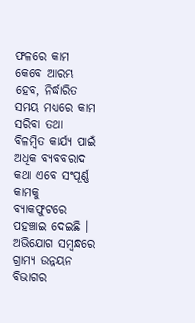ଫଳରେ କାମ କେବେ ଆରମ୍ଭ ହେବ, ନିର୍ଦ୍ଧାରିତ ସମୟ ମଧ୍ୟରେ କାମ ସରିବା ତଥା ବିଳମ୍ବିତ କାର୍ଯ୍ୟ ପାଇଁ ଅଧିକ ବ୍ୟବବରାଦ କଥା ଏବେ ସଂପୂର୍ଣ୍ଣ କାମକୁ ବ୍ୟାକଫୁଟରେ ପହଞ୍ଚାଇ ଦେଇଛି । ଅଭିଯୋଗ ସମ୍ବନ୍ଧରେ ଗ୍ରାମ୍ୟ ଉନ୍ନୟନ ବିଭାଗର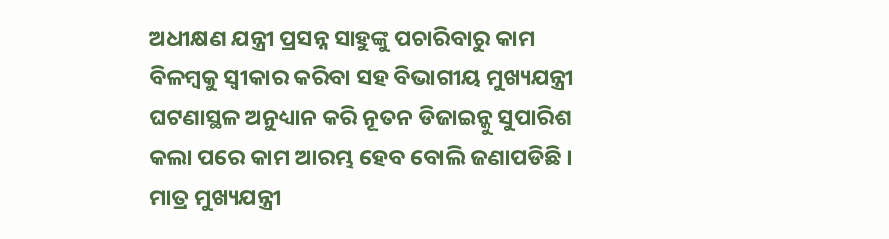ଅଧୀକ୍ଷଣ ଯନ୍ତ୍ରୀ ପ୍ରସନ୍ନ ସାହୁଙ୍କୁ ପଚାରିବାରୁ କାମ ବିଳମ୍ବକୁ ସ୍ୱୀକାର କରିବା ସହ ବିଭାଗୀୟ ମୁଖ୍ୟଯନ୍ତ୍ରୀ ଘଟଣାସ୍ଥଳ ଅନୁଧ୍ୟାନ କରି ନୂତନ ଡିଜାଇନ୍କୁ ସୁପାରିଶ କଲା ପରେ କାମ ଆରମ୍ଭ ହେବ ବୋଲି ଜଣାପଡିଛି । ମାତ୍ର ମୁଖ୍ୟଯନ୍ତ୍ରୀ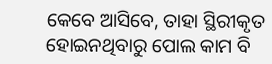କେବେ ଆସିବେ, ତାହା ସ୍ଥିରୀକୃତ ହୋଇନଥିବାରୁ ପୋଲ କାମ ବି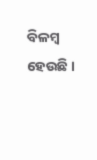ବିଳମ୍ବ ହେଉଛି ।